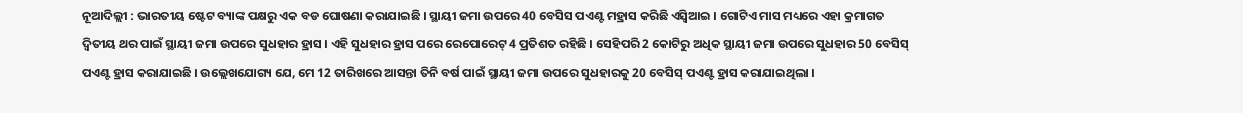ନୂଆଦିଲ୍ଲୀ : ଭାରତୀୟ ଷ୍ଟେଟ ବ୍ୟାଙ୍କ ପକ୍ଷରୁ ଏକ ବଡ ଘୋଷଣା କରାଯାଇଛି । ସ୍ଥାୟୀ ଜମା ଉପରେ 40 ବେସିସ ପଏଣ୍ଟ ମହ୍ରାସ କରିଛି ଏସ୍ବିଆଇ । ଗୋଟିଏ ମାସ ମଧ୍ୟରେ ଏହା କ୍ରମାଗତ ଦ୍ବିତୀୟ ଥର ପାଇଁ ସ୍ଥାୟୀ ଜମା ଉପରେ ସୁଧହାର ହ୍ରାସ । ଏହି ସୁଧହାର ହ୍ରାସ ପରେ ରେପୋରେଟ୍ 4 ପ୍ରତିଶତ ରହିଛି । ସେହିପରି 2 କୋଟିରୁ ଅଧିକ ସ୍ଥାୟୀ ଜମା ଉପରେ ସୁଧହାର 50 ବେସିସ୍ ପଏଣ୍ଟ ହ୍ରାସ କରାଯାଇଛି । ଉଲ୍ଲେଖଯୋଗ୍ୟ ଯେ, ମେ 12 ତାରିଖରେ ଆସନ୍ତା ତିନି ବର୍ଷ ପାଇଁ ସ୍ଥାୟୀ ଜମା ଉପରେ ସୁଧହାରକୁ 20 ବେସିସ୍ ପଏଣ୍ଟ ହ୍ରାସ କରାଯାଇଥିଲା ।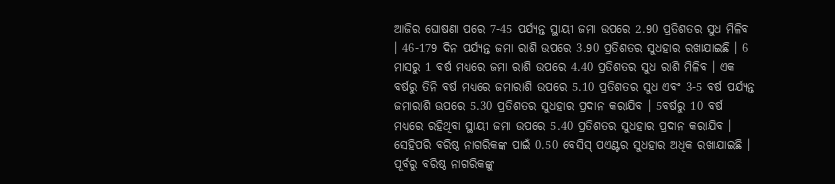ଆଜିର ଘୋଷଣା ପରେ 7-45 ପର୍ଯ୍ୟନ୍ତ ସ୍ଥାୟୀ ଜମା ଉପରେ 2.90 ପ୍ରତିଶତର ସୁଧ ମିଳିବ । 46-179 ଦିନ ପର୍ଯ୍ୟନ୍ତ ଜମା ରାଶି ଉପରେ 3.90 ପ୍ରତିଶତର ସୁଧହାର ରଖାଯାଇଛି । 6 ମାସରୁ 1 ବର୍ଷ ମଧ୍ୟରେ ଜମା ରାଶି ଉପରେ 4.40 ପ୍ରତିଶତର ସୁଧ ରାଶି ମିଳିବ । ଏକ ବର୍ଷରୁ ତିନି ବର୍ଷ ମଧ୍ୟରେ ଜମାରାଶି ଉପରେ 5.10 ପ୍ରତିଶତର ସୁଧ ଏବଂ 3-5 ବର୍ଷ ପର୍ଯ୍ୟନ୍ତ ଜମାରାଶି ଊପରେ 5.30 ପ୍ରତିଶତର ସୁଧହାର ପ୍ରଦାନ କରାଯିବ । 5ବର୍ଷରୁ 10 ବର୍ଷ ମଧ୍ୟରେ ରହିଥିବା ସ୍ଥାୟୀ ଜମା ଉପରେ 5.40 ପ୍ରତିଶତର ସୁଧହାର ପ୍ରଦାନ କରାଯିବ । ସେହିପରି ବରିଷ୍ଠ ନାଗରିକଙ୍କ ପାଇଁ 0.50 ବେସିସ୍ ପଏଣ୍ଟର ସୁଧହାର ଅଧିକ ରଖାଯାଇଛି । ପୂର୍ବରୁ ବରିଷ୍ଠ ନାଗରିକଙ୍କୁ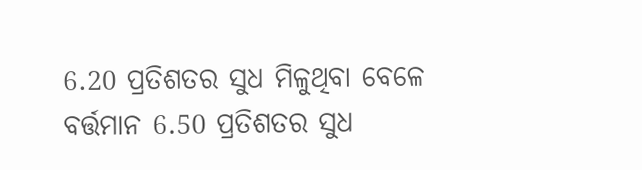6.20 ପ୍ରତିଶତର ସୁଧ ମିଳୁଥିବା ବେଳେ ବର୍ତ୍ତମାନ 6.50 ପ୍ରତିଶତର ସୁଧ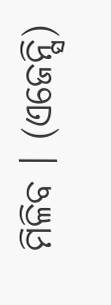ମିଳିବ । (ଏଜେନ୍ସି)